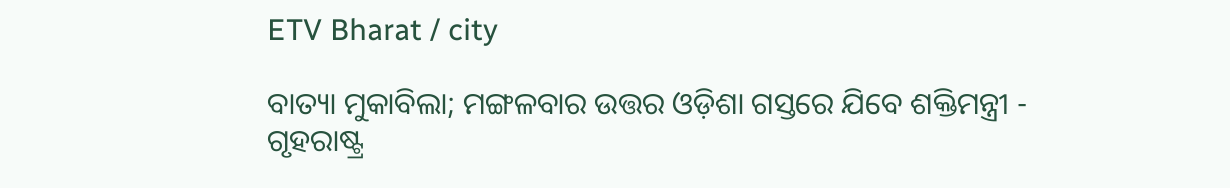ETV Bharat / city

ବାତ୍ୟା ମୁକାବିଲା; ମଙ୍ଗଳବାର ଉତ୍ତର ଓଡ଼ିଶା ଗସ୍ତରେ ଯିବେ ଶକ୍ତିମନ୍ତ୍ରୀ - ଗୃହରାଷ୍ଟ୍ର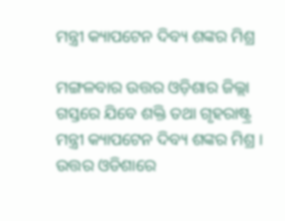ମନ୍ତ୍ରୀ କ୍ୟାପଟେନ ଦିବ୍ୟ ଶଙ୍କର ମିଶ୍ର

ମଙ୍ଗଳବାର ଉତ୍ତର ଓଡ଼ିଶାର ଜିଲ୍ଲା ଗସ୍ତରେ ଯିବେ ଶକ୍ତି ତଥା ଗୃହରାଷ୍ଟ୍ର ମନ୍ତ୍ରୀ କ୍ୟାପଟେନ ଦିବ୍ୟ ଶଙ୍କର ମିଶ୍ର । ଉତ୍ତର ଓଡିଶାରେ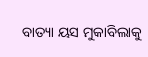ବାତ୍ୟା ୟସ ମୁକାବିଲାକୁ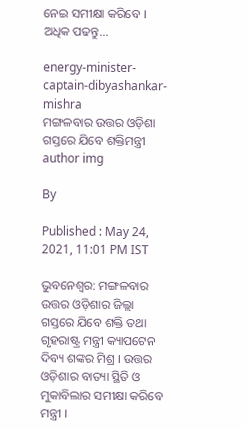ନେଇ ସମୀକ୍ଷା କରିବେ । ଅଧିକ ପଢନ୍ତୁ...

energy-minister-captain-dibyashankar-mishra
ମଙ୍ଗଳବାର ଉତ୍ତର ଓଡ଼ିଶା ଗସ୍ତରେ ଯିବେ ଶକ୍ତିମନ୍ତ୍ରୀ
author img

By

Published : May 24, 2021, 11:01 PM IST

ଭୁବନେଶ୍ବର: ମଙ୍ଗଳବାର ଉତ୍ତର ଓଡ଼ିଶାର ଜିଲ୍ଲା ଗସ୍ତରେ ଯିବେ ଶକ୍ତି ତଥା ଗୃହରାଷ୍ଟ୍ର ମନ୍ତ୍ରୀ କ୍ୟାପଟେନ ଦିବ୍ୟ ଶଙ୍କର ମିଶ୍ର । ଉତ୍ତର ଓଡ଼ିଶାର ବାତ୍ୟା ସ୍ଥିତି ଓ ମୁକାବିଲାର ସମୀକ୍ଷା କରିବେ ମନ୍ତ୍ରୀ ।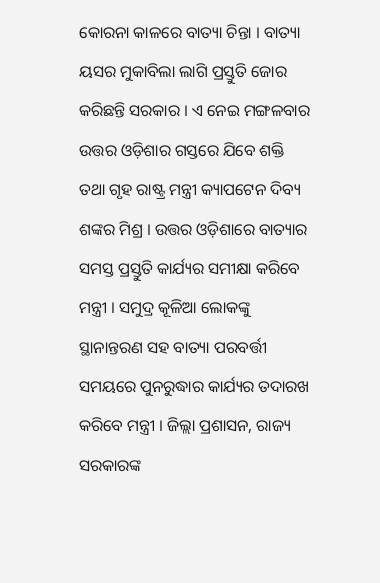କୋରନା କାଳରେ ବାତ୍ୟା ଚିନ୍ତା । ବାତ୍ୟା ୟସର ମୁକାବିଲା ଲାଗି ପ୍ରସ୍ତୁତି ଜୋର କରିଛନ୍ତି ସରକାର । ଏ ନେଇ ମଙ୍ଗଳବାର ଉତ୍ତର ଓଡ଼ିଶାର ଗସ୍ତରେ ଯିବେ ଶକ୍ତି ତଥା ଗୃହ ରାଷ୍ଟ୍ର ମନ୍ତ୍ରୀ କ୍ୟାପଟେନ ଦିବ୍ୟ ଶଙ୍କର ମିଶ୍ର । ଉତ୍ତର ଓଡ଼ିଶାରେ ବାତ୍ୟାର ସମସ୍ତ ପ୍ରସ୍ତୁତି କାର୍ଯ୍ୟର ସମୀକ୍ଷା କରିବେ ମନ୍ତ୍ରୀ । ସମୁଦ୍ର କୂଳିଆ ଲୋକଙ୍କୁ ସ୍ଥାନାନ୍ତରଣ ସହ ବାତ୍ୟା ପରବର୍ତ୍ତୀ ସମୟରେ ପୁନରୁଦ୍ଧାର କାର୍ଯ୍ୟର ତଦାରଖ କରିବେ ମନ୍ତ୍ରୀ । ଜିଲ୍ଲା ପ୍ରଶାସନ, ରାଜ୍ୟ ସରକାରଙ୍କ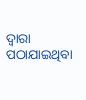ଦ୍ଵାରା ପଠାଯାଇଥିବା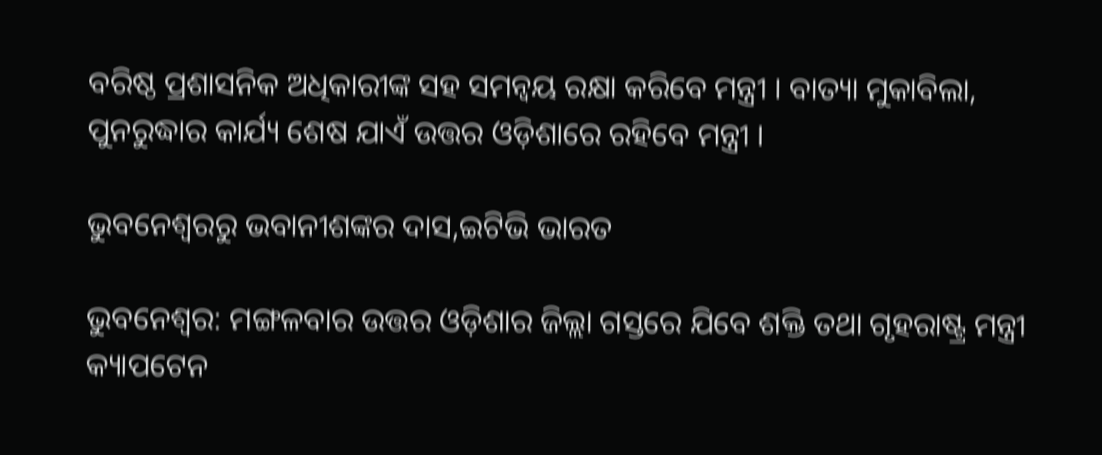ବରିଷ୍ଠ ପ୍ରଶାସନିକ ଅଧିକାରୀଙ୍କ ସହ ସମନ୍ବୟ ରକ୍ଷା କରିବେ ମନ୍ତ୍ରୀ । ବାତ୍ୟା ମୁକାବିଲା, ପୁନରୁଦ୍ଧାର କାର୍ଯ୍ୟ ଶେଷ ଯାଏଁ ଉତ୍ତର ଓଡ଼ିଶାରେ ରହିବେ ମନ୍ତ୍ରୀ ।

ଭୁବନେଶ୍ବରରୁ ଭବାନୀଶଙ୍କର ଦାସ,ଇଟିଭି ଭାରତ

ଭୁବନେଶ୍ବର: ମଙ୍ଗଳବାର ଉତ୍ତର ଓଡ଼ିଶାର ଜିଲ୍ଲା ଗସ୍ତରେ ଯିବେ ଶକ୍ତି ତଥା ଗୃହରାଷ୍ଟ୍ର ମନ୍ତ୍ରୀ କ୍ୟାପଟେନ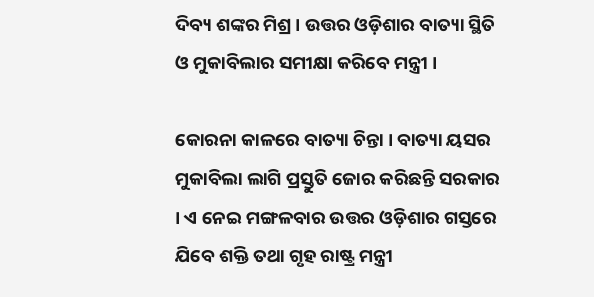ଦିବ୍ୟ ଶଙ୍କର ମିଶ୍ର । ଉତ୍ତର ଓଡ଼ିଶାର ବାତ୍ୟା ସ୍ଥିତି ଓ ମୁକାବିଲାର ସମୀକ୍ଷା କରିବେ ମନ୍ତ୍ରୀ ।

କୋରନା କାଳରେ ବାତ୍ୟା ଚିନ୍ତା । ବାତ୍ୟା ୟସର ମୁକାବିଲା ଲାଗି ପ୍ରସ୍ତୁତି ଜୋର କରିଛନ୍ତି ସରକାର । ଏ ନେଇ ମଙ୍ଗଳବାର ଉତ୍ତର ଓଡ଼ିଶାର ଗସ୍ତରେ ଯିବେ ଶକ୍ତି ତଥା ଗୃହ ରାଷ୍ଟ୍ର ମନ୍ତ୍ରୀ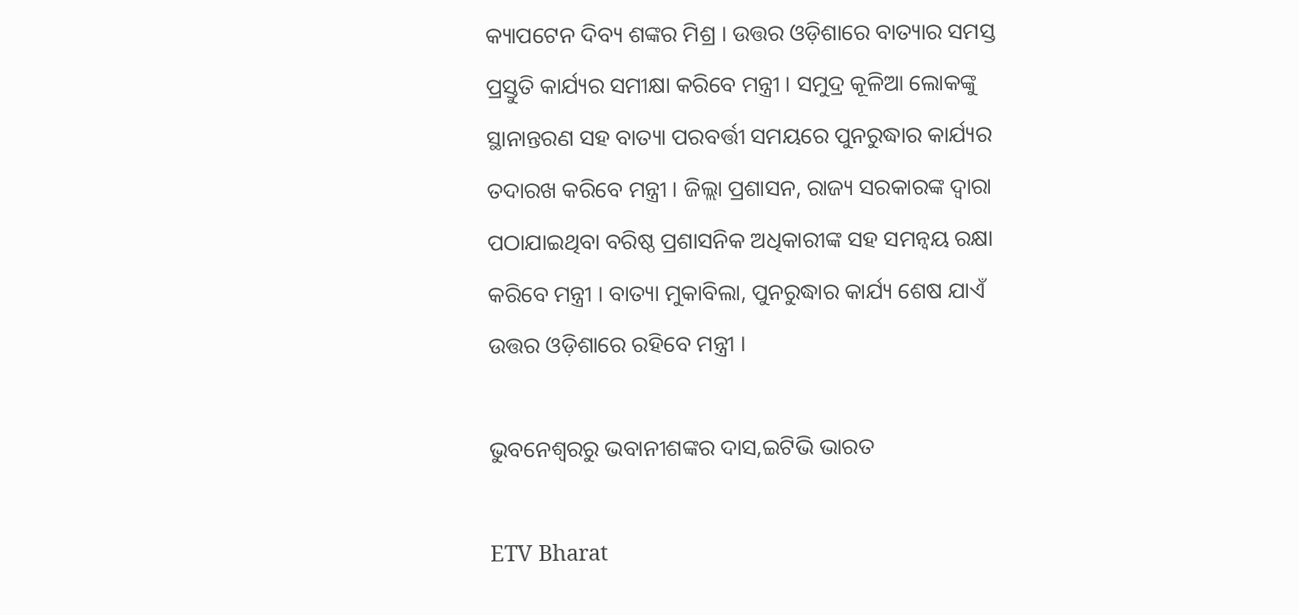କ୍ୟାପଟେନ ଦିବ୍ୟ ଶଙ୍କର ମିଶ୍ର । ଉତ୍ତର ଓଡ଼ିଶାରେ ବାତ୍ୟାର ସମସ୍ତ ପ୍ରସ୍ତୁତି କାର୍ଯ୍ୟର ସମୀକ୍ଷା କରିବେ ମନ୍ତ୍ରୀ । ସମୁଦ୍ର କୂଳିଆ ଲୋକଙ୍କୁ ସ୍ଥାନାନ୍ତରଣ ସହ ବାତ୍ୟା ପରବର୍ତ୍ତୀ ସମୟରେ ପୁନରୁଦ୍ଧାର କାର୍ଯ୍ୟର ତଦାରଖ କରିବେ ମନ୍ତ୍ରୀ । ଜିଲ୍ଲା ପ୍ରଶାସନ, ରାଜ୍ୟ ସରକାରଙ୍କ ଦ୍ଵାରା ପଠାଯାଇଥିବା ବରିଷ୍ଠ ପ୍ରଶାସନିକ ଅଧିକାରୀଙ୍କ ସହ ସମନ୍ବୟ ରକ୍ଷା କରିବେ ମନ୍ତ୍ରୀ । ବାତ୍ୟା ମୁକାବିଲା, ପୁନରୁଦ୍ଧାର କାର୍ଯ୍ୟ ଶେଷ ଯାଏଁ ଉତ୍ତର ଓଡ଼ିଶାରେ ରହିବେ ମନ୍ତ୍ରୀ ।

ଭୁବନେଶ୍ବରରୁ ଭବାନୀଶଙ୍କର ଦାସ,ଇଟିଭି ଭାରତ

ETV Bharat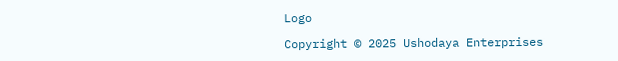Logo

Copyright © 2025 Ushodaya Enterprises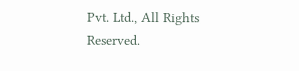Pvt. Ltd., All Rights Reserved.